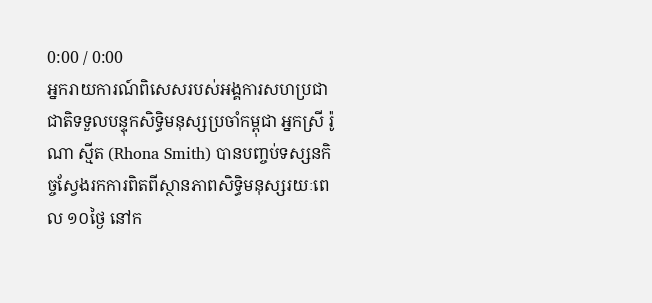0:00 / 0:00
អ្នករាយការណ៍ពិសេសរបស់អង្គការសហប្រជាជាតិទទួលបន្ទុកសិទ្ធិមនុស្សប្រចាំកម្ពុជា អ្នកស្រី រ៉ូណា ស្មីត (Rhona Smith) បានបញ្ចប់ទស្សនកិច្ចស្វែងរកការពិតពីស្ថានភាពសិទ្ធិមនុស្សរយៈពេល ១០ថ្ងៃ នៅក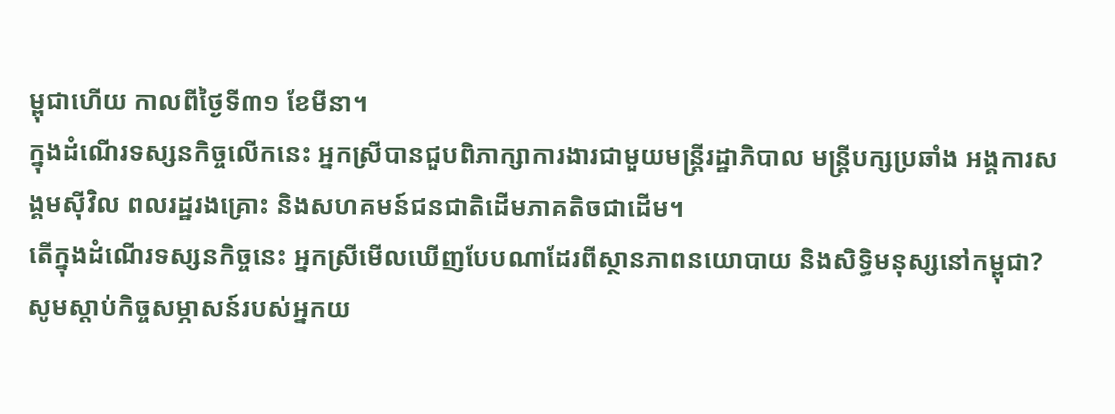ម្ពុជាហើយ កាលពីថ្ងៃទី៣១ ខែមីនា។
ក្នុងដំណើរទស្សនកិច្ចលើកនេះ អ្នកស្រីបានជួបពិភាក្សាការងារជាមួយមន្ត្រីរដ្ឋាភិបាល មន្ត្រីបក្សប្រឆាំង អង្គការសង្គមស៊ីវិល ពលរដ្ឋរងគ្រោះ និងសហគមន៍ជនជាតិដើមភាគតិចជាដើម។
តើក្នុងដំណើរទស្សនកិច្ចនេះ អ្នកស្រីមើលឃើញបែបណាដែរពីស្ថានភាពនយោបាយ និងសិទ្ធិមនុស្សនៅកម្ពុជា?
សូមស្ដាប់កិច្ចសម្ភាសន៍របស់អ្នកយ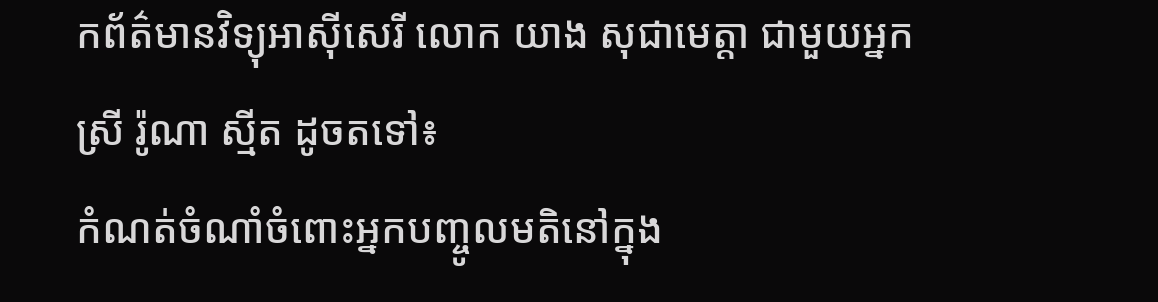កព័ត៌មានវិទ្យុអាស៊ីសេរី លោក យាង សុជាមេត្តា ជាមួយអ្នកស្រី រ៉ូណា ស្មីត ដូចតទៅ៖
កំណត់ចំណាំចំពោះអ្នកបញ្ចូលមតិនៅក្នុង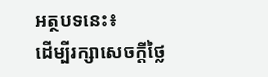អត្ថបទនេះ៖
ដើម្បីរក្សាសេចក្ដីថ្លៃ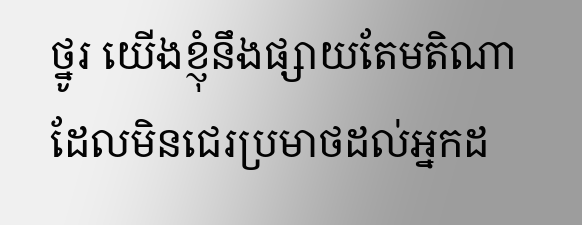ថ្នូរ យើងខ្ញុំនឹងផ្សាយតែមតិណា ដែលមិនជេរប្រមាថដល់អ្នកដ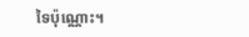ទៃប៉ុណ្ណោះ។